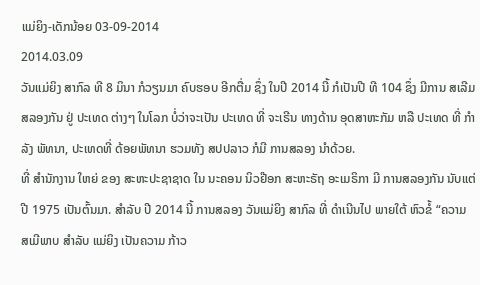ແມ່ຍິງ-ເດັກນ້ອຍ 03-09-2014
2014.03.09
ວັນແມ່ຍິງ ສາກົລ ທີ 8 ມິນາ ກໍວຽນມາ ຄົບຮອບ ອີກຕື່ມ ຊຶ່ງ ໃນປີ 2014 ນີ້ ກໍເປັນປີ ທີ 104 ຊຶ່ງ ມີການ ສເລີມ ສລອງກັນ ຢູ່ ປະເທດ ຕ່າງໆ ໃນໂລກ ບໍ່ວ່າຈະເປັນ ປະເທດ ທີ່ ຈະເຣີນ ທາງດ້ານ ອຸດສາຫະກັມ ຫລື ປະເທດ ທີ່ ກໍາລັງ ພັທນາ, ປະເທດທີ່ ດ້ອຍພັທນາ ຮວມທັງ ສປປລາວ ກໍມີ ການສລອງ ນໍາດ້ວຍ.
ທີ່ ສໍານັກງານ ໃຫຍ່ ຂອງ ສະຫະປະຊາຊາດ ໃນ ນະຄອນ ນິວຢ໊ອກ ສະຫະຣັຖ ອະເມຣິກາ ມີ ການສລອງກັນ ນັບແຕ່ ປີ 1975 ເປັນຕົ້ນມາ. ສໍາລັບ ປີ 2014 ນີ້ ການສລອງ ວັນແມ່ຍິງ ສາກົລ ທີ່ ດໍາເນີນໄປ ພາຍໃຕ້ ຫົວຂໍ້ “ຄວາມ ສເມີພາບ ສໍາລັບ ແມ່ຍິງ ເປັນຄວາມ ກ້າວ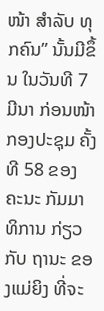ໜ້າ ສໍາລັບ ທຸກຄົນ” ນັ້ນມີຂຶ້ນ ໃນວັນທີ 7 ມີນາ ກ່ອນໜ້າ ກອງປະຊຸມ ຄັ້ງທີ 58 ຂອງ ຄະນະ ກັມມາທິການ ກ່ຽວກັບ ຖານະ ຂອງແມ່ຍິງ ທີ່ຈະ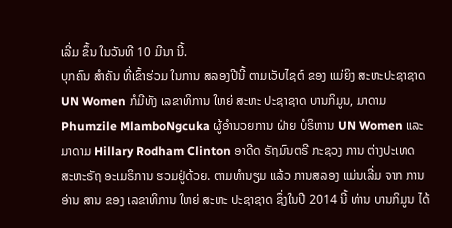ເລີ່ມ ຂຶ້ນ ໃນວັນທີ 10 ມີນາ ນີ້.
ບຸກຄົນ ສໍາຄັນ ທີ່ເຂົ້າຮ່ວມ ໃນການ ສລອງປີນີ້ ຕາມເວັບໄຊຕ໌ ຂອງ ແມ່ຍິງ ສະຫະປະຊາຊາດ UN Women ກໍມີທັງ ເລຂາທິການ ໃຫຍ່ ສະຫະ ປະຊາຊາດ ບານກິມູນ, ມາດາມ Phumzile MlamboNgcuka ຜູ້ອໍານວຍການ ຝ່າຍ ບໍຣິຫານ UN Women ແລະ ມາດາມ Hillary Rodham Clinton ອາດີດ ຣັຖມົນຕຣີ ກະຊວງ ການ ຕ່າງປະເທດ ສະຫະຣັຖ ອະເມຣິການ ຮວມຢູ່ດ້ວຍ. ຕາມທໍານຽມ ແລ້ວ ການສລອງ ແມ່ນເລີ່ມ ຈາກ ການອ່ານ ສານ ຂອງ ເລຂາທິການ ໃຫຍ່ ສະຫະ ປະຊາຊາດ ຊຶ່ງໃນປີ 2014 ນີ້ ທ່ານ ບານກິມູນ ໄດ້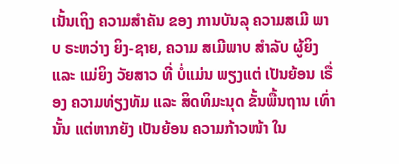ເນັ້ນເຖິງ ຄວາມສໍາຄັນ ຂອງ ການບັນລຸ ຄວາມສເມີ ພາບ ຣະຫວ່າງ ຍິງ-ຊາຍ, ຄວາມ ສເມີພາບ ສໍາລັບ ຜູ້ຍິງ ແລະ ແມ່ຍິງ ວັຍສາວ ທີ່ ບໍ່ແມ່ນ ພຽງແຕ່ ເປັນຍ້ອນ ເຣື່ອງ ຄວາມທ່ຽງທັມ ແລະ ສິດທິມະນຸດ ຂັ້ນພື້ນຖານ ເທົ່ານັ້ນ ແຕ່ຫາກຍັງ ເປັນຍ້ອນ ຄວາມກ້າວໜ້າ ໃນ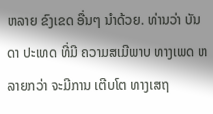ຫລາຍ ຂົງເຂດ ອື່ນໆ ນໍາດ້ວຍ. ທ່ານວ່າ ບັນດາ ປະເທດ ທີ່ມີ ຄວາມສເມີພາບ ທາງເພດ ຫລາຍກວ່າ ຈະມີການ ເຕີບໂຕ ທາງເສຖ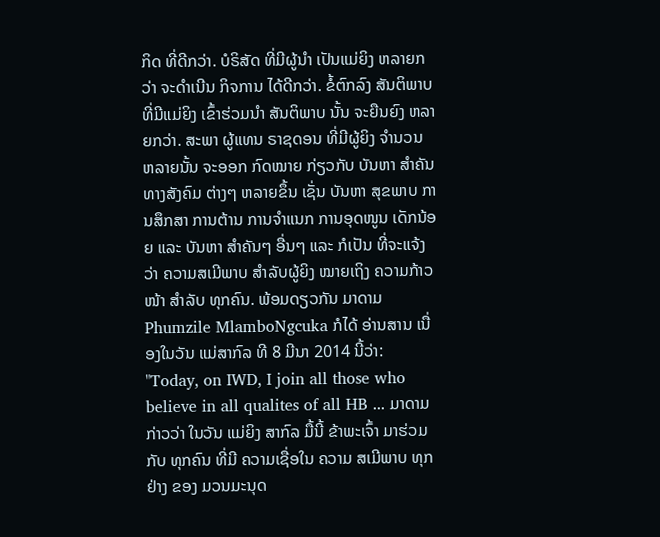ກິດ ທີ່ດີກວ່າ. ບໍຣິສັດ ທີ່ມີຜູ້ນໍາ ເປັນແມ່ຍິງ ຫລາຍກວ່າ ຈະດໍາເນີນ ກິຈການ ໄດ້ດີກວ່າ. ຂໍ້ຕົກລົງ ສັນຕິພາບ ທີ່ມີແມ່ຍິງ ເຂົ້າຮ່ວມນໍາ ສັນຕິພາບ ນັ້ນ ຈະຍືນຍົງ ຫລາຍກວ່າ. ສະພາ ຜູ້ແທນ ຣາຊດອນ ທີ່ມີຜູ້ຍິງ ຈໍານວນ ຫລາຍນັ້ນ ຈະອອກ ກົດໝາຍ ກ່ຽວກັບ ບັນຫາ ສໍາຄັນ ທາງສັງຄົມ ຕ່າງໆ ຫລາຍຂຶ້ນ ເຊັ່ນ ບັນຫາ ສຸຂພາບ ການສຶກສາ ການຕ້ານ ການຈໍາແນກ ການອຸດໜູນ ເດັກນ້ອຍ ແລະ ບັນຫາ ສໍາຄັນໆ ອື່ນໆ ແລະ ກໍເປັນ ທີ່ຈະແຈ້ງວ່າ ຄວາມສເມີພາບ ສໍາລັບຜູ້ຍິງ ໝາຍເຖິງ ຄວາມກ້າວໜ້າ ສໍາລັບ ທຸກຄົນ. ພ້ອມດຽວກັນ ມາດາມ Phumzile MlamboNgcuka ກໍໄດ້ ອ່ານສານ ເນື່ອງໃນວັນ ແມ່ສາກົລ ທີ 8 ມີນາ 2014 ນີ້ວ່າ:
"Today, on IWD, I join all those who believe in all qualites of all HB ... ມາດາມ ກ່າວວ່າ ໃນວັນ ແມ່ຍິງ ສາກົລ ມື້ນີ້ ຂ້າພະເຈົ້າ ມາຮ່ວມກັບ ທຸກຄົນ ທີ່ມີ ຄວາມເຊື່ອໃນ ຄວາມ ສເມີພາບ ທຸກຢ່າງ ຂອງ ມວນມະນຸດ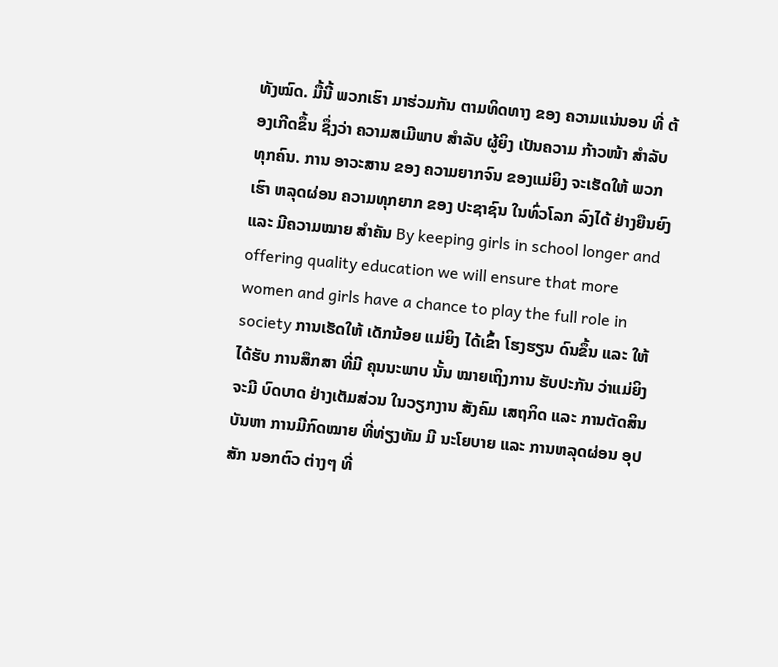ທັງໝົດ. ມື້ນີ້ ພວກເຮົາ ມາຮ່ວມກັນ ຕາມທິດທາງ ຂອງ ຄວາມແນ່ນອນ ທີ່ ຕ້ອງເກີດຂຶ້ນ ຊຶ່ງວ່າ ຄວາມສເມີພາບ ສໍາລັບ ຜູ້ຍິງ ເປັນຄວາມ ກ້າວໜ້າ ສໍາລັບທຸກຄົນ. ການ ອາວະສານ ຂອງ ຄວາມຍາກຈົນ ຂອງແມ່ຍິງ ຈະເຮັດໃຫ້ ພວກເຮົາ ຫລຸດຜ່ອນ ຄວາມທຸກຍາກ ຂອງ ປະຊາຊົນ ໃນທົ່ວໂລກ ລົງໄດ້ ຢ່າງຍືນຍົງ ແລະ ມີຄວາມໝາຍ ສໍາຄັນ By keeping girls in school longer and offering quality education we will ensure that more women and girls have a chance to play the full role in society ການເຮັດໃຫ້ ເດັກນ້ອຍ ແມ່ຍິງ ໄດ້ເຂົ້າ ໂຮງຮຽນ ດົນຂຶ້ນ ແລະ ໃຫ້ໄດ້ຮັບ ການສຶກສາ ທີ່ມີ ຄຸນນະພາບ ນັ້ນ ໝາຍເຖິງການ ຮັບປະກັນ ວ່າແມ່ຍິງ ຈະມີ ບົດບາດ ຢ່າງເຕັມສ່ວນ ໃນວຽກງານ ສັງຄົມ ເສຖກິດ ແລະ ການຕັດສິນ ບັນຫາ ການມີກົດໝາຍ ທີ່ທ່ຽງທັມ ມີ ນະໂຍບາຍ ແລະ ການຫລຸດຜ່ອນ ອຸປສັກ ນອກຕົວ ຕ່າງໆ ທີ່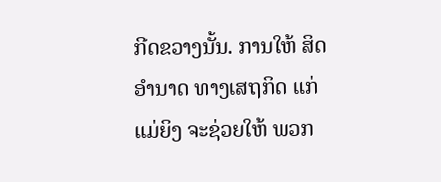ກີດຂວາງນັ້ນ. ການໃຫ້ ສິດ ອໍານາດ ທາງເສຖກິດ ແກ່ແມ່ຍິງ ຈະຊ່ວຍໃຫ້ ພວກ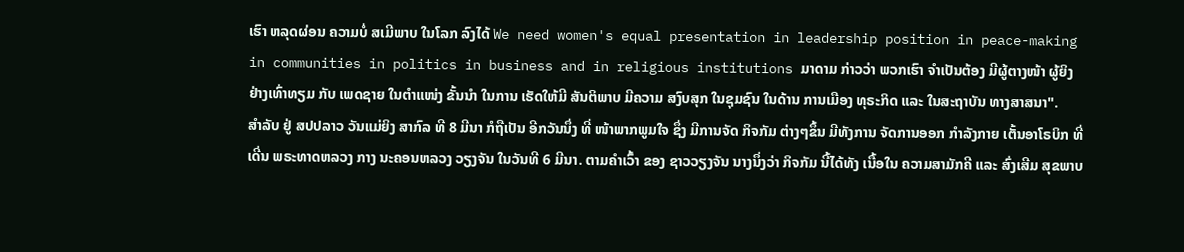ເຮົາ ຫລຸດຜ່ອນ ຄວາມບໍ່ ສເມີພາບ ໃນໂລກ ລົງໄດ້ We need women's equal presentation in leadership position in peace-making in communities in politics in business and in religious institutions ມາດາມ ກ່າວວ່າ ພວກເຮົາ ຈໍາເປັນຕ້ອງ ມີຜູ້ຕາງໜ້າ ຜູ້ຍິງ ຢ່າງເທົ່າທຽມ ກັບ ເພດຊາຍ ໃນຕໍາແໜ່ງ ຂັ້ນນໍາ ໃນການ ເຮັດໃຫ້ມີ ສັນຕິພາບ ມີຄວາມ ສງົບສຸກ ໃນຊຸມຊົນ ໃນດ້ານ ການເມືອງ ທຸຣະກິດ ແລະ ໃນສະຖາບັນ ທາງສາສນາ".
ສໍາລັບ ຢູ່ ສປປລາວ ວັນແມ່ຍິງ ສາກົລ ທີ 8 ມີນາ ກໍຖືເປັນ ອີກວັນນຶ່ງ ທີ່ ໜ້າພາກພູມໃຈ ຊຶ່ງ ມີການຈັດ ກິຈກັມ ຕ່າງໆຂຶ້ນ ມີທັງການ ຈັດການອອກ ກໍາລັງກາຍ ເຕັ້ນອາໂຣບິກ ທີ່ ເດີ່ນ ພຣະທາດຫລວງ ກາງ ນະຄອນຫລວງ ວຽງຈັນ ໃນວັນທີ 6 ມີນາ. ຕາມຄໍາເວົ້າ ຂອງ ຊາວວຽງຈັນ ນາງນຶ່ງວ່າ ກິຈກັມ ນີ້ໄດ້ທັງ ເນື້ອໃນ ຄວາມສາມັກຄີ ແລະ ສົ່ງເສີມ ສຸຂພາບ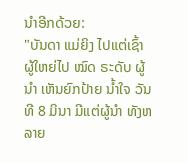ນໍາອີກດ້ວຍ:
"ບັນດາ ແມ່ຍິງ ໄປແຕ່ເຊົ້າ ຜູ້ໃຫຍ່ໄປ ໝົດ ຣະດັບ ຜູ້ນໍາ ເຫັນຍົກປ້າຍ ນໍ້າໃຈ ວັນທີ 8 ມິນາ ມີແຕ່ຜູ້ນໍາ ທັງຫລາຍ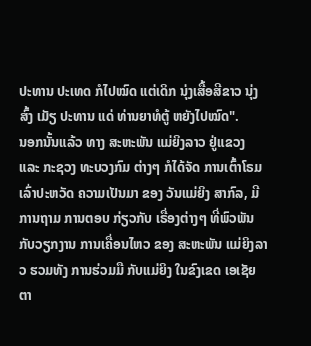ປະທານ ປະເທດ ກໍໄປໝົດ ແຕ່ເດິກ ນຸ່ງເສື້ອສີຂາວ ນຸ່ງສົ້ງ ເມັຽ ປະທານ ແດ່ ທ່ານຍາທໍຕູ້ ຫຍັງໄປໝົດ".
ນອກນັ້ນແລ້ວ ທາງ ສະຫະພັນ ແມ່ຍິງລາວ ຢູ່ແຂວງ ແລະ ກະຊວງ ທະບວງກົມ ຕ່າງໆ ກໍໄດ້ຈັດ ການເຕົ້າໂຣມ ເລົ່າປະຫວັດ ຄວາມເປັນມາ ຂອງ ວັນແມ່ຍິງ ສາກົລ, ມີການຖາມ ການຕອບ ກ່ຽວກັບ ເຣື່ອງຕ່າງໆ ທີ່ພົວພັນ ກັບວຽກງານ ການເຄື່ອນໄຫວ ຂອງ ສະຫະພັນ ແມ່ຍິງລາວ ຮວມທັງ ການຮ່ວມມື ກັບແມ່ຍິງ ໃນຂົງເຂດ ເອເຊັຍ ຕາ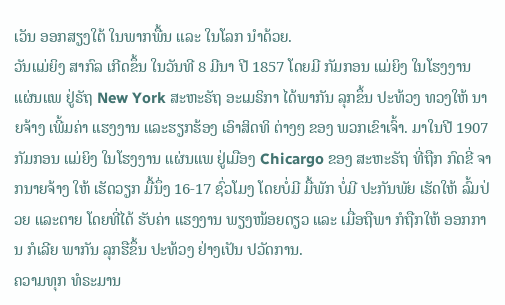ເວັນ ອອກສຽງໃຕ້ ໃນພາກພື້ນ ແລະ ໃນໂລກ ນໍາດ້ວຍ.
ວັນແມ່ຍິງ ສາກົລ ເກີດຂຶ້ນ ໃນວັນທີ 8 ມີນາ ປີ 1857 ໂດຍມີ ກັມກອນ ແມ່ຍິງ ໃນໂຮງງານ ແຜ່ນແພ ຢູ່ຣັຖ New York ສະຫະຣັຖ ອະເມຣິກາ ໄດ້ພາກັນ ລຸກຂຶ້ນ ປະທ້ວງ ທວງໃຫ້ ນາຍຈ້າງ ເພີ້ມຄ່າ ແຮງງານ ແລະຮຽກຮ້ອງ ເອົາສິດທິ ຕ່າງໆ ຂອງ ພວກເຂົາເຈົ້າ. ມາໃນປີ 1907 ກັມກອນ ແມ່ຍິງ ໃນໂຮງງານ ແຜ່ນແພ ຢູ່ເມືອງ Chicargo ຂອງ ສະຫະຣັຖ ທີ່ຖືກ ກົດຂີ່ ຈາກນາຍຈ້າງ ໃຫ້ ເຮັດວຽກ ມື້ນຶ່ງ 16-17 ຊົ່ວໂມງ ໂດຍບໍ່ມີ ມື້ພັກ ບໍ່ມີ ປະກັນພັຍ ເຮັດໃຫ້ ລົ້ມປ່ວຍ ແລະຕາຍ ໂດຍທີ່ໄດ້ ຮັບຄ່າ ແຮງງານ ພຽງໜ້ອຍດຽວ ແລະ ເມື່ອຖືພາ ກໍຖືກໃຫ້ ອອກການ ກໍເລີຍ ພາກັນ ລຸກຮືຂຶ້ນ ປະທ້ວງ ຢ່າງເປັນ ປວັດການ.
ຄວາມທຸກ ທໍຣະມານ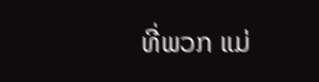ທີ່ພວກ ແມ່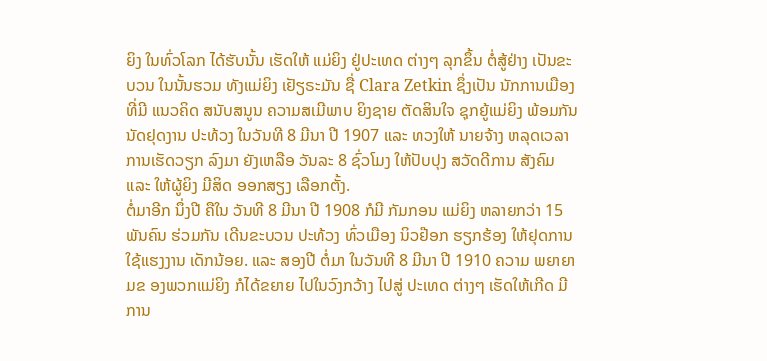ຍິງ ໃນທົ່ວໂລກ ໄດ້ຮັບນັ້ນ ເຮັດໃຫ້ ແມ່ຍິງ ຢູ່ປະເທດ ຕ່າງໆ ລຸກຂຶ້ນ ຕໍ່ສູ້ຢ່າງ ເປັນຂະບວນ ໃນນັ້ນຮວມ ທັງແມ່ຍິງ ເຢັຽຣະມັນ ຊື່ Clara Zetkin ຊຶ່ງເປັນ ນັກການເມືອງ ທີ່ມີ ແນວຄິດ ສນັບສນູນ ຄວາມສເມີພາບ ຍິງຊາຍ ຕັດສິນໃຈ ຊຸກຍູ້ແມ່ຍິງ ພ້ອມກັນ ນັດຢຸດງານ ປະທ້ວງ ໃນວັນທີ 8 ມີນາ ປີ 1907 ແລະ ທວງໃຫ້ ນາຍຈ້າງ ຫລຸດເວລາ ການເຮັດວຽກ ລົງມາ ຍັງເຫລືອ ວັນລະ 8 ຊົ່ວໂມງ ໃຫ້ປັບປຸງ ສວັດດີການ ສັງຄົມ ແລະ ໃຫ້ຜູ້ຍິງ ມີສິດ ອອກສຽງ ເລືອກຕັ້ງ.
ຕໍ່ມາອີກ ນຶ່ງປີ ຄືໃນ ວັນທີ 8 ມີນາ ປີ 1908 ກໍມີ ກັມກອນ ແມ່ຍິງ ຫລາຍກວ່າ 15 ພັນຄົນ ຮ່ວມກັນ ເດີນຂະບວນ ປະທ້ວງ ທົ່ວເມືອງ ນິວຢ໊ອກ ຮຽກຮ້ອງ ໃຫ້ຢຸດການ ໃຊ້ແຮງງານ ເດັກນ້ອຍ. ແລະ ສອງປີ ຕໍ່ມາ ໃນວັນທີ 8 ມີນາ ປີ 1910 ຄວາມ ພຍາຍາມຂ ອງພວກແມ່ຍິງ ກໍໄດ້ຂຍາຍ ໄປໃນວົງກວ້າງ ໄປສູ່ ປະເທດ ຕ່າງໆ ເຮັດໃຫ້ເກີດ ມີການ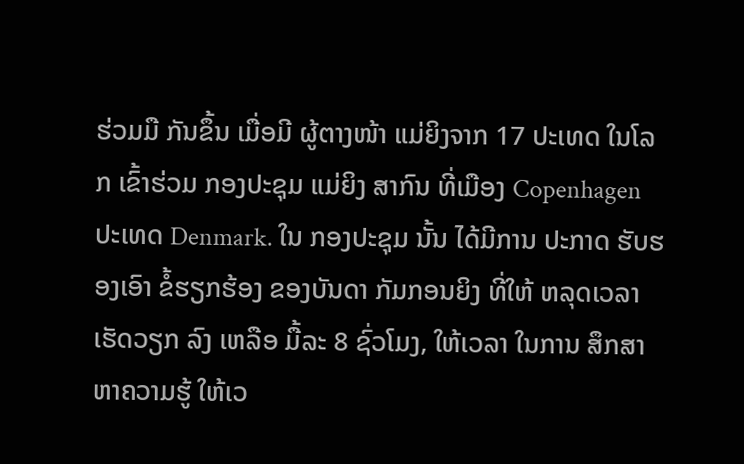ຮ່ວມມື ກັນຂຶ້ນ ເມື່ອມີ ຜູ້ຕາງໜ້າ ແມ່ຍິງຈາກ 17 ປະເທດ ໃນໂລກ ເຂົ້າຮ່ວມ ກອງປະຊຸມ ແມ່ຍິງ ສາກົນ ທີ່ເມືອງ Copenhagen ປະເທດ Denmark. ໃນ ກອງປະຊຸມ ນັ້ນ ໄດ້ມີການ ປະກາດ ຮັບຮອງເອົາ ຂໍ້ຮຽກຮ້ອງ ຂອງບັນດາ ກັມກອນຍິງ ທີ່ໃຫ້ ຫລຸດເວລາ ເຮັດວຽກ ລົງ ເຫລືອ ມື້ລະ 8 ຊົ່ວໂມງ, ໃຫ້ເວລາ ໃນການ ສຶກສາ ຫາຄວາມຮູ້ ໃຫ້ເວ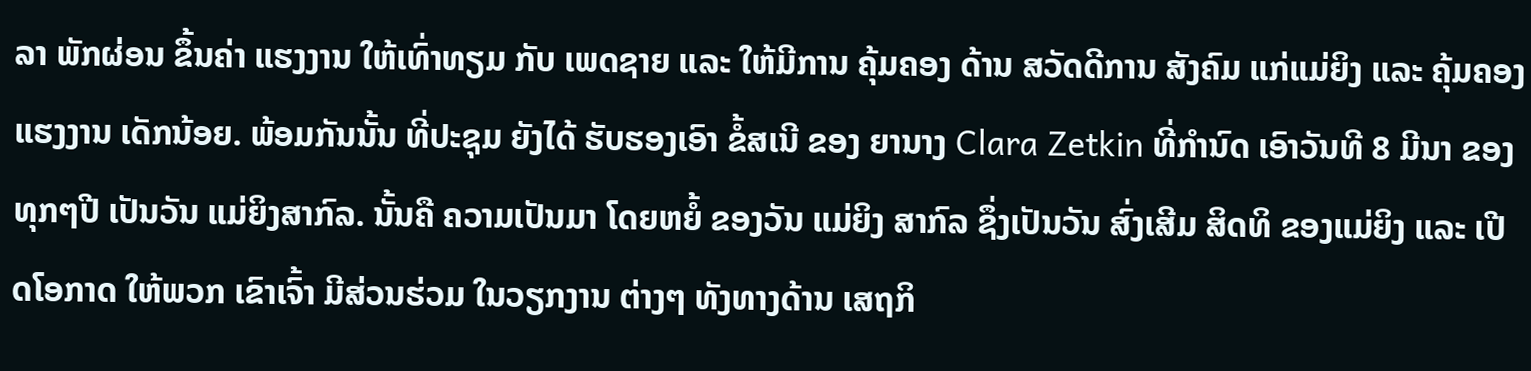ລາ ພັກຜ່ອນ ຂຶ້ນຄ່າ ແຮງງານ ໃຫ້ເທົ່າທຽມ ກັບ ເພດຊາຍ ແລະ ໃຫ້ມີການ ຄຸ້ມຄອງ ດ້ານ ສວັດດີການ ສັງຄົມ ແກ່ແມ່ຍິງ ແລະ ຄຸ້ມຄອງ ແຮງງານ ເດັກນ້ອຍ. ພ້ອມກັນນັ້ນ ທີ່ປະຊຸມ ຍັງໄດ້ ຮັບຮອງເອົາ ຂໍ້ສເນີ ຂອງ ຍານາງ Clara Zetkin ທີ່ກໍານົດ ເອົາວັນທີ 8 ມີນາ ຂອງທຸກໆປີ ເປັນວັນ ແມ່ຍິງສາກົລ. ນັ້ນຄື ຄວາມເປັນມາ ໂດຍຫຍໍ້ ຂອງວັນ ແມ່ຍິງ ສາກົລ ຊຶ່ງເປັນວັນ ສົ່ງເສີມ ສິດທິ ຂອງແມ່ຍິງ ແລະ ເປີດໂອກາດ ໃຫ້ພວກ ເຂົາເຈົ້າ ມີສ່ວນຮ່ວມ ໃນວຽກງານ ຕ່າງໆ ທັງທາງດ້ານ ເສຖກິ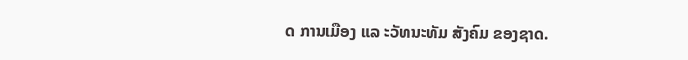ດ ການເມືອງ ແລ ະວັທນະທັມ ສັງຄົມ ຂອງຊາດ.